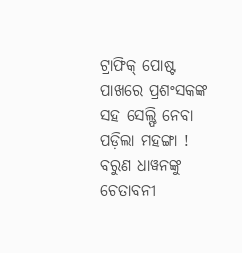ଟ୍ରାଫିକ୍ ପୋଷ୍ଟ ପାଖରେ ପ୍ରଶଂସକଙ୍କ ସହ ସେଲ୍ଫି ନେବା ପଡ଼ିଲା ମହଙ୍ଗା ! ବରୁଣ ଧାୱନଙ୍କୁ ଚେତାବନୀ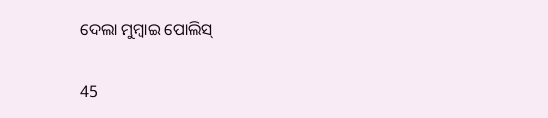ଦେଲା ମୁମ୍ବାଇ ପୋଲିସ୍

45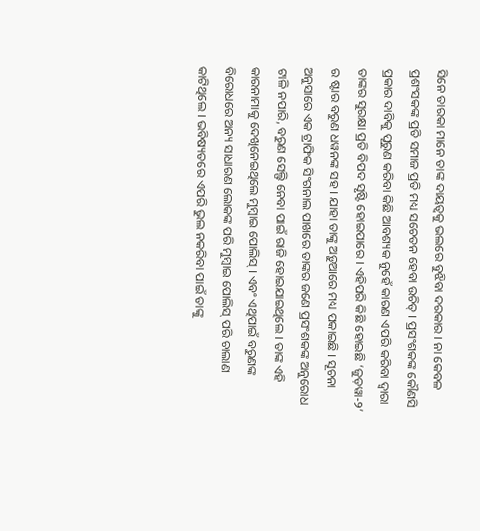ସିନେ ତାରକା ମାନେ ତାଙ୍କ ଦାୟତ୍ୱକୁ ଭଲରେ ବୁଝିବା ଦରକାର । ନା କେବଳ ପ୍ରଶଂସକଙ୍କ ପ୍ରତି ସମାଜ ପ୍ରତି ମଧ୍ୟ ସଚେତନ ହେବା ଉଚିତ୍ । ପ୍ରସଂଶକଙ୍କ କୌଣସି ପ୍ରକାର ଦାବିକୁ ପୂରୁଣ କରିବା କିଛି ଆବଶ୍ୟକ ନୁହେଁ କାରଣ ଏପରି କରିବା ଦ୍ୱାରା ତାଙ୍କର ସୁରକ୍ଷା ପ୍ରତି ବିପଦ ସୃଷ୍ଟି ହୋଇପାରେ । ଏହିପରି କିଛି ହୋଇଛି ‘ଜୁଡ଼ୱା-୨’ ର ଷ୍ଟାର ବରୁଣ ଧୱନଙ୍କ ସହ । ଯାହା ତାଙ୍କୁ ଅଡ଼ୁଆରେ ମଧ୍ୟ ପକାଇଛି । ସୂଚନା ଅନୁସାରେ ଏକ ଟ୍ରାଫିକ ସିଂଗନାଲ ପାଖରେ ତାଙ୍କର ଜଣେ ପ୍ରସଂଶକଙ୍କ ଅନୁରୋଧ ଟାଳି ନପାରି, ବରୁଣ ସେଲ୍ଫି ନେବା ପାଇଁ ରାଜି ହୋଇଯାଇଥିଲେ । ତାଙ୍କ ଏହି କାରନାମାକୁ ଦେଖିନେଇଥିଲେ ମୁମ୍ବାଇ ପୋଲିସ୍ । ଏବଂ ଏଥିପାଇଁ ବରୁଣଙ୍କ ବିରୋଧରେ ଅନ୍ୟ ସାଧାରଣ ଲୋକଙ୍କ ପରି ମୁମ୍ବାଇ ପୋଲିସ୍ ପରି ଚାଲାଣ କାଟିଥିଲେ । ଭବିଷ୍ୟତରେ ଏପରି ଭୁଲ ନକରିବା ପାଇଁ ତାଙ୍କୁ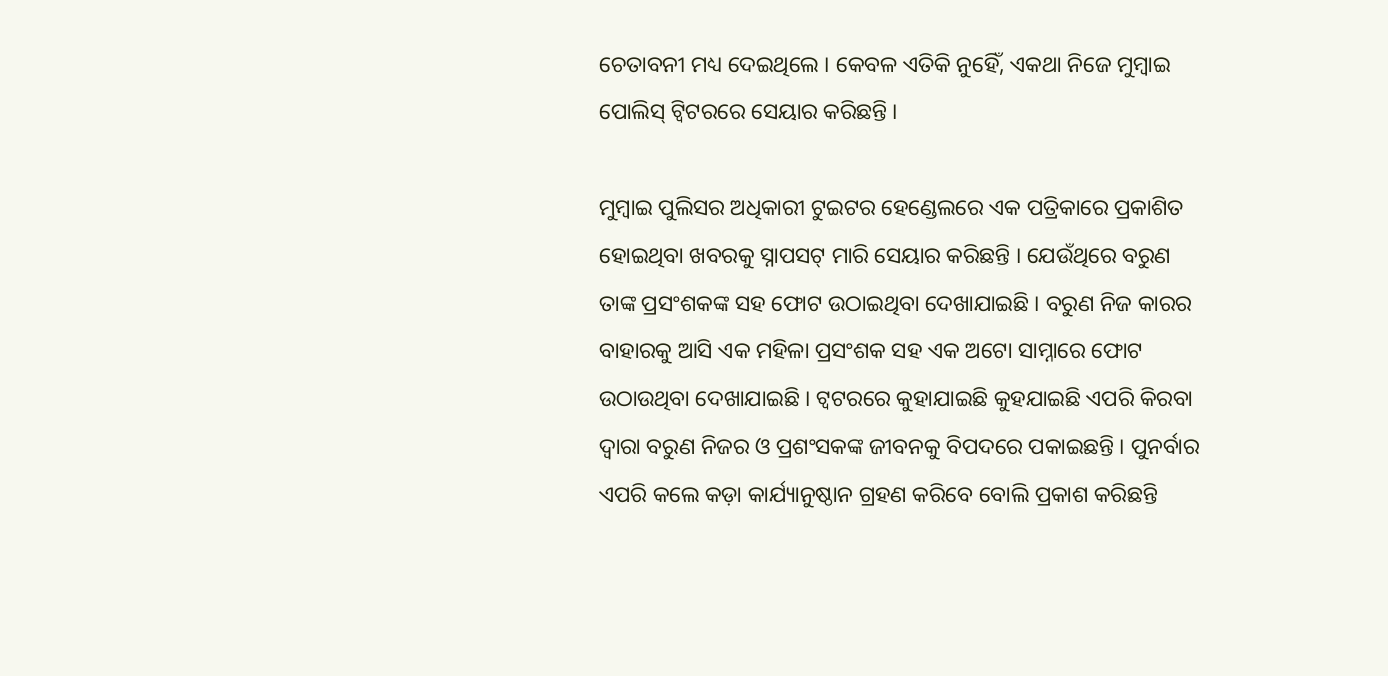ଚେତାବନୀ ମଧ୍ୟ ଦେଇଥିଲେ । କେବଳ ଏତିକି ନୁହେିଁ, ଏକଥା ନିଜେ ମୁମ୍ବାଇ ପୋଲିସ୍ ଟ୍ୱିଟରରେ ସେୟାର କରିଛନ୍ତି ।

ମୁମ୍ବାଇ ପୁଲିସର ଅଧିକାରୀ ଟୁଇଟର ହେଣ୍ଡେଲରେ ଏକ ପତ୍ରିକାରେ ପ୍ରକାଶିତ ହୋଇଥିବା ଖବରକୁ ସ୍ନାପସଟ୍ ମାରି ସେୟାର କରିଛନ୍ତି । ଯେଉଁଥିରେ ବରୁଣ ତାଙ୍କ ପ୍ରସଂଶକଙ୍କ ସହ ଫୋଟ ଉଠାଇଥିବା ଦେଖାଯାଇଛି । ବରୁଣ ନିଜ କାରର ବାହାରକୁ ଆସି ଏକ ମହିଳା ପ୍ରସଂଶକ ସହ ଏକ ଅଟୋ ସାମ୍ନାରେ ଫୋଟ ଉଠାଉଥିବା ଦେଖାଯାଇଛି । ଟ୍ୱଟରରେ କୁହାଯାଇଛି କୁହଯାଇଛି ଏପରି କିରବା ଦ୍ୱାରା ବରୁଣ ନିଜର ଓ ପ୍ରଶଂସକଙ୍କ ଜୀବନକୁ ବିପଦରେ ପକାଇଛନ୍ତି । ପୁନର୍ବାର ଏପରି କଲେ କଡ଼ା କାର୍ଯ୍ୟାନୁଷ୍ଠାନ ଗ୍ରହଣ କରିବେ ବୋଲି ପ୍ରକାଶ କରିଛନ୍ତି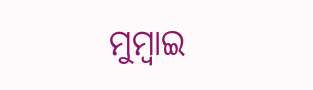ମୁମ୍ବାଇ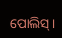ପୋଲିସ୍ ।